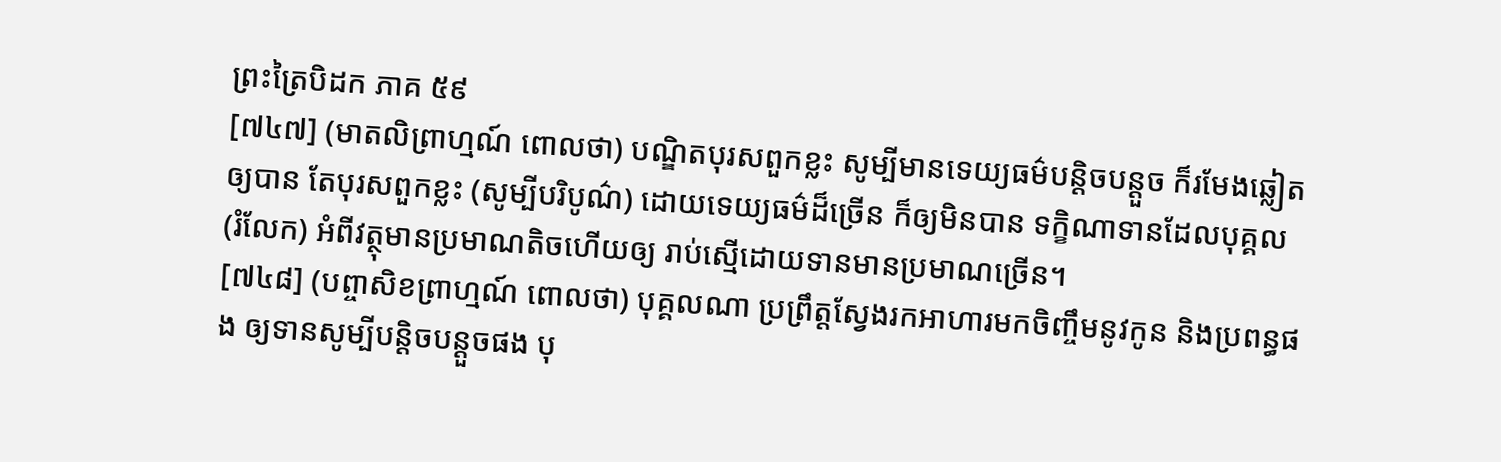ព្រះត្រៃបិដក ភាគ ៥៩
[៧៤៧] (មាតលិព្រាហ្មណ៍ ពោលថា) បណ្ឌិតបុរសពួកខ្លះ សូម្បីមានទេយ្យធម៌បន្តិចបន្តួច ក៏រមែងឆ្លៀតឲ្យបាន តែបុរសពួកខ្លះ (សូម្បីបរិបូណ៌) ដោយទេយ្យធម៌ដ៏ច្រើន ក៏ឲ្យមិនបាន ទក្ខិណាទានដែលបុគ្គល (រំលែក) អំពីវត្ថុមានប្រមាណតិចហើយឲ្យ រាប់ស្មើដោយទានមានប្រមាណច្រើន។
[៧៤៨] (បព្ចាសិខព្រាហ្មណ៍ ពោលថា) បុគ្គលណា ប្រព្រឹត្តស្វែងរកអាហារមកចិញ្ចឹមនូវកូន និងប្រពន្ធផង ឲ្យទានសូម្បីបន្តិចបន្តួចផង បុ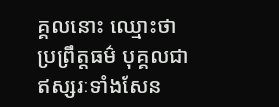គ្គលនោះ ឈ្មោះថា ប្រព្រឹត្តធម៌ បុគ្គលជាឥស្សរៈទាំងសែន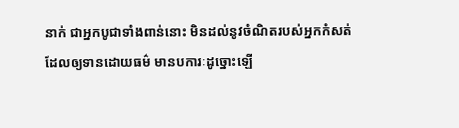នាក់ ជាអ្នកបូជាទាំងពាន់នោះ មិនដល់នូវចំណិតរបស់អ្នកកំសត់ ដែលឲ្យទានដោយធម៌ មានបការៈដូច្នោះឡើ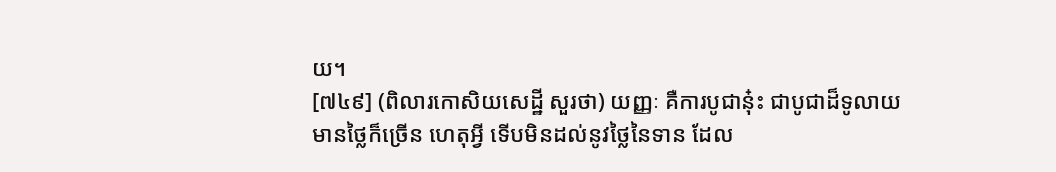យ។
[៧៤៩] (ពិលារកោសិយសេដ្ឋី សួរថា) យញ្ញៈ គឺការបូជានុ៎ះ ជាបូជាដ៏ទូលាយ មានថ្លៃក៏ច្រើន ហេតុអ្វី ទើបមិនដល់នូវថ្លៃនៃទាន ដែល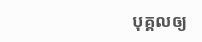បុគ្គលឲ្យ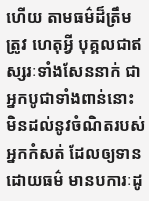ហើយ តាមធម៌ដ៏ត្រឹមត្រូវ ហេតុអ្វី បុគ្គលជាឥស្សរៈទាំងសែននាក់ ជាអ្នកបូជាទាំងពាន់នោះ មិនដល់នូវចំណិតរបស់អ្នកកំសត់ ដែលឲ្យទានដោយធម៌ មានបការៈដូ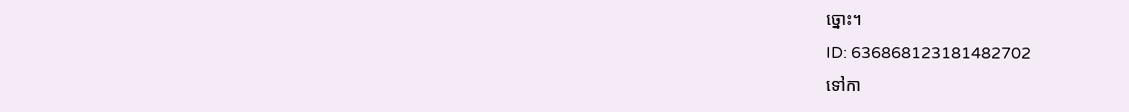ច្នោះ។
ID: 636868123181482702
ទៅកា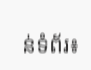ន់ទំព័រ៖